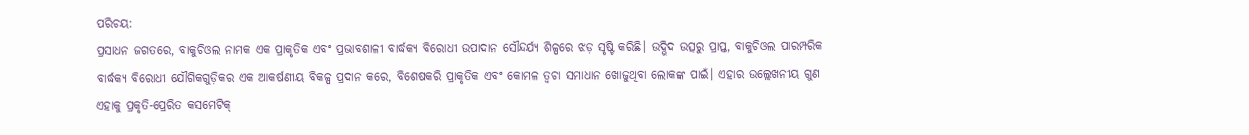ପରିଚୟ:
ପ୍ରସାଧନ ଜଗତରେ, ବାକୁଚିଓଲ ନାମକ ଏକ ପ୍ରାକୃତିକ ଏବଂ ପ୍ରଭାବଶାଳୀ ବାର୍ଦ୍ଧକ୍ୟ ବିରୋଧୀ ଉପାଦାନ ସୌନ୍ଦର୍ଯ୍ୟ ଶିଳ୍ପରେ ଝଡ଼ ସୃଷ୍ଟି କରିଛି। ଉଦ୍ଭିଦ ଉତ୍ସରୁ ପ୍ରାପ୍ତ, ବାକୁଚିଓଲ ପାରମ୍ପରିକ ବାର୍ଦ୍ଧକ୍ୟ ବିରୋଧୀ ଯୌଗିକଗୁଡ଼ିକର ଏକ ଆକର୍ଷଣୀୟ ବିକଳ୍ପ ପ୍ରଦାନ କରେ, ବିଶେଷକରି ପ୍ରାକୃତିକ ଏବଂ କୋମଳ ତ୍ୱଚା ସମାଧାନ ଖୋଜୁଥିବା ଲୋକଙ୍କ ପାଇଁ। ଏହାର ଉଲ୍ଲେଖନୀୟ ଗୁଣ ଏହାକୁ ପ୍ରକୃତି-ପ୍ରେରିତ କସମେଟିକ୍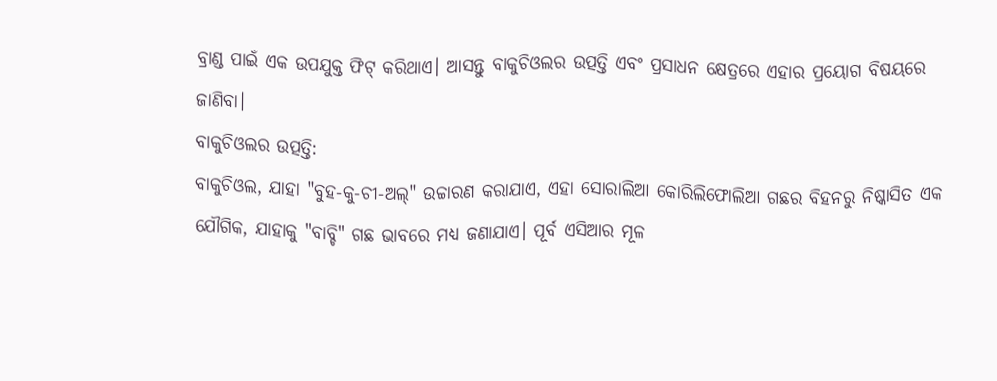ବ୍ରାଣ୍ଡ ପାଇଁ ଏକ ଉପଯୁକ୍ତ ଫିଟ୍ କରିଥାଏ। ଆସନ୍ତୁ ବାକୁଚିଓଲର ଉତ୍ପତ୍ତି ଏବଂ ପ୍ରସାଧନ କ୍ଷେତ୍ରରେ ଏହାର ପ୍ରୟୋଗ ବିଷୟରେ ଜାଣିବା।
ବାକୁଚିଓଲର ଉତ୍ପତ୍ତି:
ବାକୁଚିଓଲ, ଯାହା "ବୁହ-କୁ-ଚୀ-ଅଲ୍" ଉଚ୍ଚାରଣ କରାଯାଏ, ଏହା ସୋରାଲିଆ କୋରିଲିଫୋଲିଆ ଗଛର ବିହନରୁ ନିଷ୍କାସିତ ଏକ ଯୌଗିକ, ଯାହାକୁ "ବାବ୍ଚି" ଗଛ ଭାବରେ ମଧ୍ୟ ଜଣାଯାଏ। ପୂର୍ବ ଏସିଆର ମୂଳ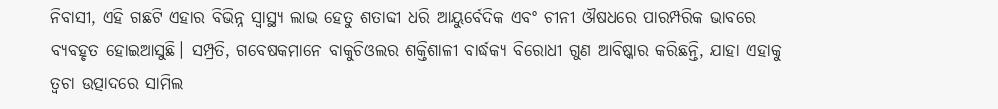ନିବାସୀ, ଏହି ଗଛଟି ଏହାର ବିଭିନ୍ନ ସ୍ୱାସ୍ଥ୍ୟ ଲାଭ ହେତୁ ଶତାବ୍ଦୀ ଧରି ଆୟୁର୍ବେଦିକ ଏବଂ ଚୀନୀ ଔଷଧରେ ପାରମ୍ପରିକ ଭାବରେ ବ୍ୟବହୃତ ହୋଇଆସୁଛି। ସମ୍ପ୍ରତି, ଗବେଷକମାନେ ବାକୁଚିଓଲର ଶକ୍ତିଶାଳୀ ବାର୍ଦ୍ଧକ୍ୟ ବିରୋଧୀ ଗୁଣ ଆବିଷ୍କାର କରିଛନ୍ତି, ଯାହା ଏହାକୁ ତ୍ୱଚା ଉତ୍ପାଦରେ ସାମିଲ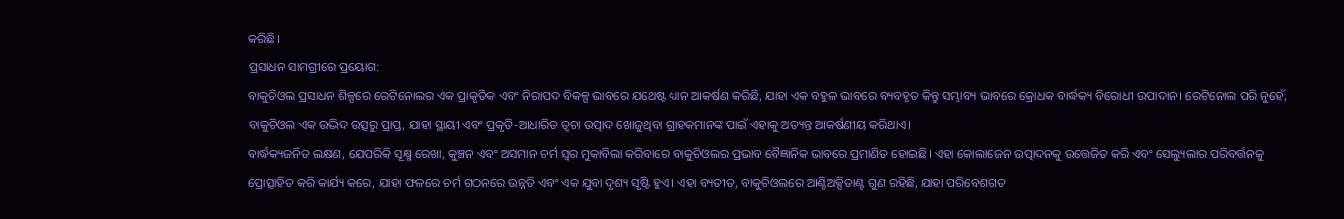କରିଛି।
ପ୍ରସାଧନ ସାମଗ୍ରୀରେ ପ୍ରୟୋଗ:
ବାକୁଚିଓଲ ପ୍ରସାଧନ ଶିଳ୍ପରେ ରେଟିନୋଲର ଏକ ପ୍ରାକୃତିକ ଏବଂ ନିରାପଦ ବିକଳ୍ପ ଭାବରେ ଯଥେଷ୍ଟ ଧ୍ୟାନ ଆକର୍ଷଣ କରିଛି, ଯାହା ଏକ ବହୁଳ ଭାବରେ ବ୍ୟବହୃତ କିନ୍ତୁ ସମ୍ଭାବ୍ୟ ଭାବରେ କ୍ରୋଧକ ବାର୍ଦ୍ଧକ୍ୟ ବିରୋଧୀ ଉପାଦାନ। ରେଟିନୋଲ ପରି ନୁହେଁ, ବାକୁଚିଓଲ ଏକ ଉଦ୍ଭିଦ ଉତ୍ସରୁ ପ୍ରାପ୍ତ, ଯାହା ସ୍ଥାୟୀ ଏବଂ ପ୍ରକୃତି-ଆଧାରିତ ତ୍ୱଚା ଉତ୍ପାଦ ଖୋଜୁଥିବା ଗ୍ରାହକମାନଙ୍କ ପାଇଁ ଏହାକୁ ଅତ୍ୟନ୍ତ ଆକର୍ଷଣୀୟ କରିଥାଏ।
ବାର୍ଦ୍ଧକ୍ୟଜନିତ ଲକ୍ଷଣ, ଯେପରିକି ସୂକ୍ଷ୍ମ ରେଖା, କୁଞ୍ଚନ ଏବଂ ଅସମାନ ଚର୍ମ ସ୍ୱର ମୁକାବିଲା କରିବାରେ ବାକୁଚିଓଲର ପ୍ରଭାବ ବୈଜ୍ଞାନିକ ଭାବରେ ପ୍ରମାଣିତ ହୋଇଛି। ଏହା କୋଲାଜେନ ଉତ୍ପାଦନକୁ ଉତ୍ତେଜିତ କରି ଏବଂ ସେଲ୍ୟୁଲାର ପରିବର୍ତ୍ତନକୁ ପ୍ରୋତ୍ସାହିତ କରି କାର୍ଯ୍ୟ କରେ, ଯାହା ଫଳରେ ଚର୍ମ ଗଠନରେ ଉନ୍ନତି ଏବଂ ଏକ ଯୁବା ଦୃଶ୍ୟ ସୃଷ୍ଟି ହୁଏ। ଏହା ବ୍ୟତୀତ, ବାକୁଚିଓଲରେ ଆଣ୍ଟିଅକ୍ସିଡାଣ୍ଟ ଗୁଣ ରହିଛି, ଯାହା ପରିବେଶଗତ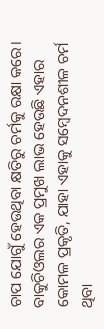ଚାପ ଯୋଗୁଁ ହେଉଥିବା କ୍ଷତିରୁ ଚର୍ମକୁ ରକ୍ଷା କରେ।
ବାକୁଚିଓଲର ଏକ ପ୍ରମୁଖ ଲାଭ ହେଉଛି ଏହାର କୋମଳ ପ୍ରକୃତି, ଯାହା ଏହାକୁ ସମ୍ବେଦନଶୀଳ ଚର୍ମ ଥିବା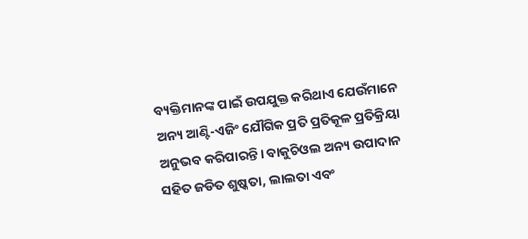ବ୍ୟକ୍ତିମାନଙ୍କ ପାଇଁ ଉପଯୁକ୍ତ କରିଥାଏ ଯେଉଁମାନେ ଅନ୍ୟ ଆଣ୍ଟି-ଏଜିଂ ଯୌଗିକ ପ୍ରତି ପ୍ରତିକୂଳ ପ୍ରତିକ୍ରିୟା ଅନୁଭବ କରିପାରନ୍ତି। ବାକୁଚିଓଲ ଅନ୍ୟ ଉପାଦାନ ସହିତ ଜଡିତ ଶୁଷ୍କତା, ଲାଲତା ଏବଂ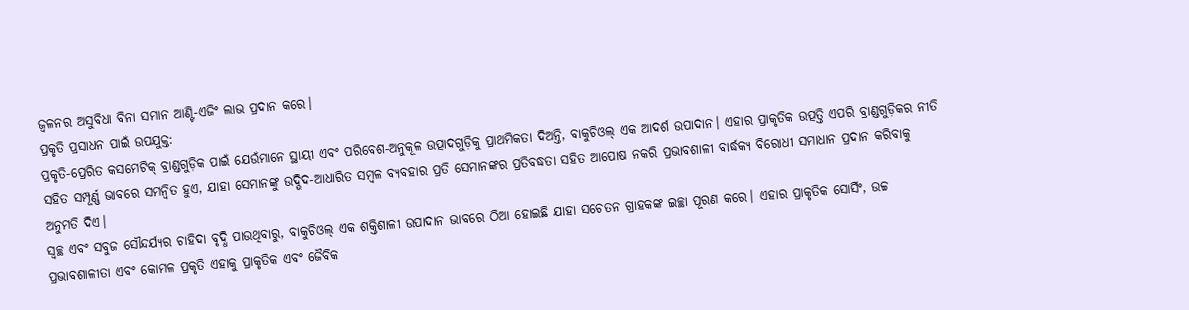ଜ୍ୱଳନର ଅସୁବିଧା ବିନା ସମାନ ଆଣ୍ଟି-ଏଜିଂ ଲାଭ ପ୍ରଦାନ କରେ।
ପ୍ରକୃତି ପ୍ରସାଧନ ପାଇଁ ଉପଯୁକ୍ତ:
ପ୍ରକୃତି-ପ୍ରେରିତ କସମେଟିକ୍ ବ୍ରାଣ୍ଡଗୁଡ଼ିକ ପାଇଁ ଯେଉଁମାନେ ସ୍ଥାୟୀ ଏବଂ ପରିବେଶ-ଅନୁକୂଳ ଉତ୍ପାଦଗୁଡ଼ିକୁ ପ୍ରାଥମିକତା ଦିଅନ୍ତି, ବାକୁଚିଓଲ୍ ଏକ ଆଦର୍ଶ ଉପାଦାନ। ଏହାର ପ୍ରାକୃତିକ ଉତ୍ପତ୍ତି ଏପରି ବ୍ରାଣ୍ଡଗୁଡ଼ିକର ନୀତି ସହିତ ସମ୍ପୂର୍ଣ୍ଣ ଭାବରେ ସମନ୍ୱିତ ହୁଏ, ଯାହା ସେମାନଙ୍କୁ ଉଦ୍ଭିଦ-ଆଧାରିତ ସମ୍ବଳ ବ୍ୟବହାର ପ୍ରତି ସେମାନଙ୍କର ପ୍ରତିବଦ୍ଧତା ସହିତ ଆପୋଷ ନକରି ପ୍ରଭାବଶାଳୀ ବାର୍ଦ୍ଧକ୍ୟ ବିରୋଧୀ ସମାଧାନ ପ୍ରଦାନ କରିବାକୁ ଅନୁମତି ଦିଏ।
ସ୍ୱଚ୍ଛ ଏବଂ ସବୁଜ ସୌନ୍ଦର୍ଯ୍ୟର ଚାହିଦା ବୃଦ୍ଧି ପାଉଥିବାରୁ, ବାକୁଚିଓଲ୍ ଏକ ଶକ୍ତିଶାଳୀ ଉପାଦାନ ଭାବରେ ଠିଆ ହୋଇଛି ଯାହା ସଚେତନ ଗ୍ରାହକଙ୍କ ଇଚ୍ଛା ପୂରଣ କରେ। ଏହାର ପ୍ରାକୃତିକ ସୋର୍ସିଂ, ଉଚ୍ଚ ପ୍ରଭାବଶାଳୀତା ଏବଂ କୋମଳ ପ୍ରକୃତି ଏହାକୁ ପ୍ରାକୃତିକ ଏବଂ ଜୈବିକ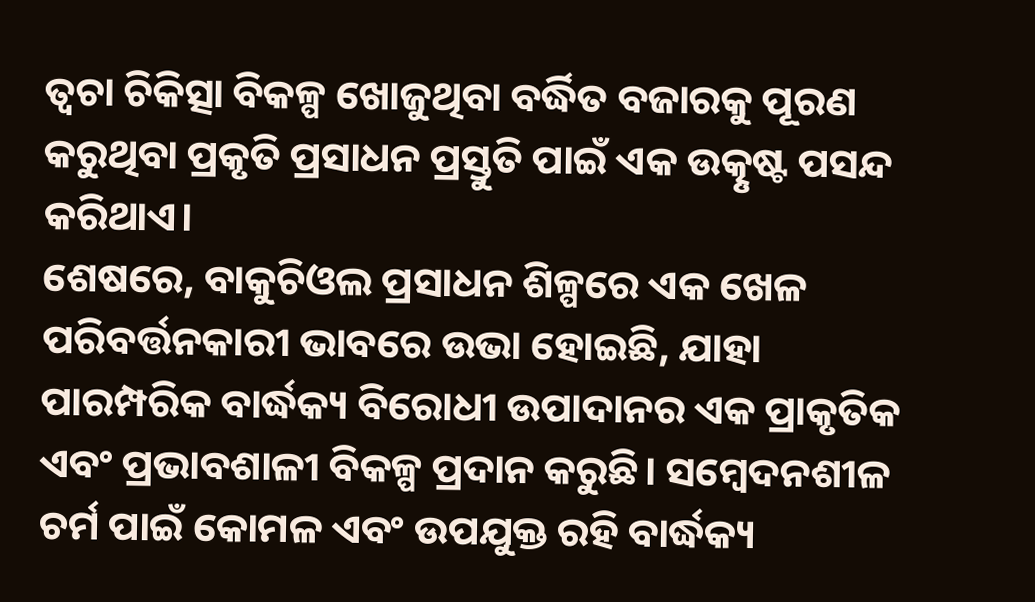ତ୍ୱଚା ଚିକିତ୍ସା ବିକଳ୍ପ ଖୋଜୁଥିବା ବର୍ଦ୍ଧିତ ବଜାରକୁ ପୂରଣ କରୁଥିବା ପ୍ରକୃତି ପ୍ରସାଧନ ପ୍ରସ୍ତୁତି ପାଇଁ ଏକ ଉତ୍କୃଷ୍ଟ ପସନ୍ଦ କରିଥାଏ।
ଶେଷରେ, ବାକୁଚିଓଲ ପ୍ରସାଧନ ଶିଳ୍ପରେ ଏକ ଖେଳ ପରିବର୍ତ୍ତନକାରୀ ଭାବରେ ଉଭା ହୋଇଛି, ଯାହା ପାରମ୍ପରିକ ବାର୍ଦ୍ଧକ୍ୟ ବିରୋଧୀ ଉପାଦାନର ଏକ ପ୍ରାକୃତିକ ଏବଂ ପ୍ରଭାବଶାଳୀ ବିକଳ୍ପ ପ୍ରଦାନ କରୁଛି। ସମ୍ବେଦନଶୀଳ ଚର୍ମ ପାଇଁ କୋମଳ ଏବଂ ଉପଯୁକ୍ତ ରହି ବାର୍ଦ୍ଧକ୍ୟ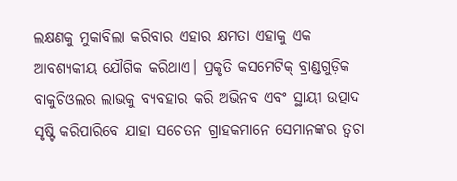ଲକ୍ଷଣକୁ ମୁକାବିଲା କରିବାର ଏହାର କ୍ଷମତା ଏହାକୁ ଏକ ଆବଶ୍ୟକୀୟ ଯୌଗିକ କରିଥାଏ। ପ୍ରକୃତି କସମେଟିକ୍ ବ୍ରାଣ୍ଡଗୁଡ଼ିକ ବାକୁଚିଓଲର ଲାଭକୁ ବ୍ୟବହାର କରି ଅଭିନବ ଏବଂ ସ୍ଥାୟୀ ଉତ୍ପାଦ ସୃଷ୍ଟି କରିପାରିବେ ଯାହା ସଚେତନ ଗ୍ରାହକମାନେ ସେମାନଙ୍କର ତ୍ୱଚା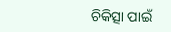ଚିକିତ୍ସା ପାଇଁ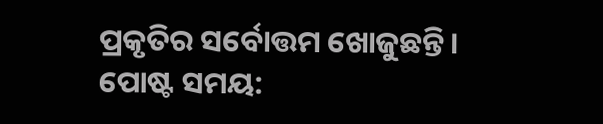ପ୍ରକୃତିର ସର୍ବୋତ୍ତମ ଖୋଜୁଛନ୍ତି।
ପୋଷ୍ଟ ସମୟ: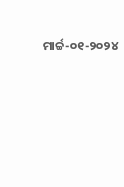ମାର୍ଚ୍ଚ-୦୧-୨୦୨୪